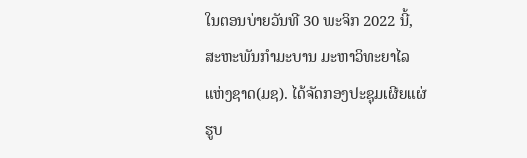ໃນຕອນບ່າຍວັນທີ 30 ພະຈິກ 2022 ນີ້, ສະຫະພັນກໍາມະບານ ມະຫາວິທະຍາໄລແຫ່ງຊາດ(ມຊ). ໄດ້ຈັດກອງປະຊຸມເຜີຍແຜ່ຮູບ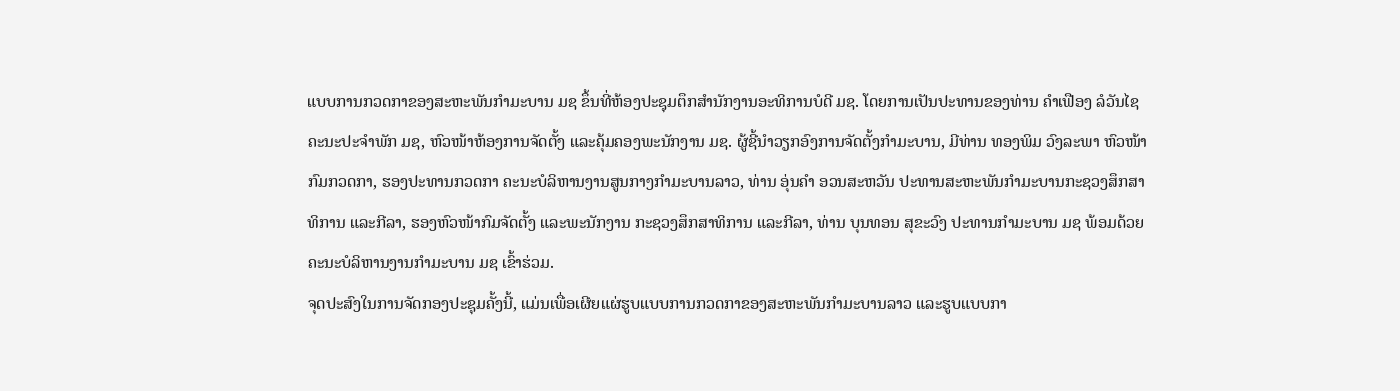ແບບການກວດກາຂອງສະຫະພັນກໍາມະບານ ມຊ ຂຶ້ນທີ່ຫ້ອງປະຊຸມຕຶກສໍານັກງານອະທິການບໍດີ ມຊ. ໂດຍການເປັນປະທານຂອງທ່ານ ຄໍາເຟືອງ ລໍວັນໄຊ ຄະນະປະຈໍາພັກ ມຊ, ຫົວໜ້າຫ້ອງການຈັດຕັ້ງ ແລະຄຸ້ມຄອງພະນັກງານ ມຊ. ຜູ້ຊີ້ນໍາວຽກອົງການຈັດຕັ້ງກໍາມະບານ, ມີທ່ານ ທອງພິມ ວົງລະພາ ຫົວໜ້າກົມກວດກາ, ຮອງປະທານກວດກາ ຄະນະບໍລິຫານງານສູນກາງກໍາມະບານລາວ, ທ່ານ ອຸ່ນຄໍາ ອວນສະຫວັນ ປະທານສະຫະພັນກໍາມະບານກະຊວງສຶກສາທິການ ແລະກີລາ, ຮອງຫົວໜ້າກົມຈັດຕັ້ງ ແລະພະນັກງານ ກະຊວງສຶກສາທິການ ແລະກີລາ, ທ່ານ ບຸນທອນ ສຸຂະວົງ ປະທານກໍາມະບານ ມຊ ພ້ອມດ້ວຍຄະນະບໍລິຫານງານກໍາມະບານ ມຊ ເຂົ້າຮ່ວມ.
ຈຸດປະສົງໃນການຈັດກອງປະຊຸມຄັ້ງນີ້, ແມ່ນເພື່ອເຜີຍແຜ່ຮູບແບບການກວດກາຂອງສະຫະພັນກໍາມະບານລາວ ແລະຮູບແບບກາ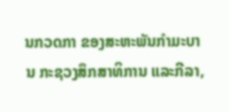ນກວດກາ ຂອງສະຫະພັນກໍາມະບານ ກະຊວງສຶກສາທິການ ແລະກີລາ,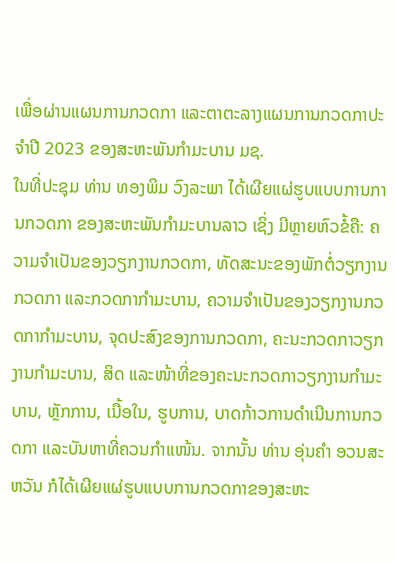ເພື່ອຜ່ານແຜນການກວດກາ ແລະຕາຕະລາງແຜນການກວດກາປະຈໍາປີ 2023 ຂອງສະຫະພັນກໍາມະບານ ມຊ.
ໃນທີ່ປະຊຸມ ທ່ານ ທອງພິມ ວົງລະພາ ໄດ້ເຜີຍແຜ່ຮູບແບບການການກວດກາ ຂອງສະຫະພັນກໍາມະບານລາວ ເຊິ່ງ ມີຫຼາຍຫົວຂໍ້ຄື: ຄວາມຈໍາເປັນຂອງວຽກງານກວດກາ, ທັດສະນະຂອງພັກຕໍ່ວຽກງານກວດກາ ແລະກວດກາກໍາມະບານ, ຄວາມຈໍາເປັນຂອງວຽກງານກວດກາກໍາມະບານ, ຈຸດປະສົງຂອງການກວດກາ, ຄະນະກວດກາວຽກງານກໍາມະບານ, ສິດ ແລະໜ້າທີ່ຂອງຄະນະກວດກາວຽກງານກໍາມະບານ, ຫຼັກການ, ເນື້ອໃນ, ຮູບການ, ບາດກ້າວການດໍາເນີນການກວດກາ ແລະບັນຫາທີ່ຄວນກໍາແໜ້ນ. ຈາກນັ້ນ ທ່ານ ອຸ່ນຄໍາ ອວນສະຫວັນ ກໍໄດ້ເຜີຍແຜ່ຮູບແບບການກວດກາຂອງສະຫະ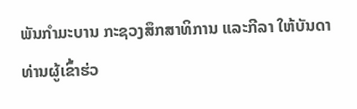ພັນກໍາມະບານ ກະຊວງສຶກສາທິການ ແລະກີລາ ໃຫ້ບັນດາທ່ານຜູ້ເຂົ້າຮ່ວ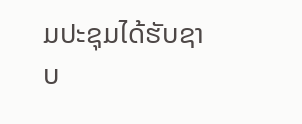ມປະຊຸມໄດ້ຮັບຊາບ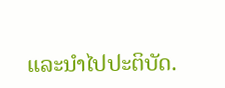ແລະນໍາໄປປະຕິບັດ.